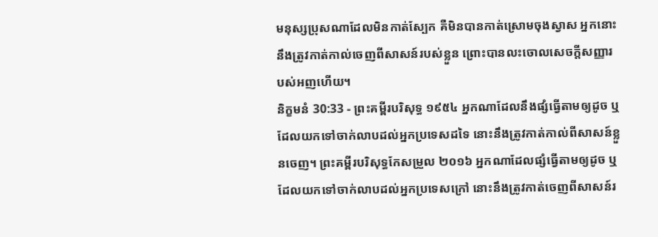មនុស្សប្រុសណាដែលមិនកាត់ស្បែក គឺមិនបានកាត់ស្រោមចុងស្វាស អ្នកនោះនឹងត្រូវកាត់កាល់ចេញពីសាសន៍របស់ខ្លួន ព្រោះបានលះចោលសេចក្ដីសញ្ញារបស់អញហើយ។
និក្ខមនំ 30:33 - ព្រះគម្ពីរបរិសុទ្ធ ១៩៥៤ អ្នកណាដែលនឹងផ្សំធ្វើតាមឲ្យដូច ឬដែលយកទៅចាក់លាបដល់អ្នកប្រទេសដទៃ នោះនឹងត្រូវកាត់កាល់ពីសាសន៍ខ្លួនចេញ។ ព្រះគម្ពីរបរិសុទ្ធកែសម្រួល ២០១៦ អ្នកណាដែលផ្សំធ្វើតាមឲ្យដូច ឬដែលយកទៅចាក់លាបដល់អ្នកប្រទេសក្រៅ នោះនឹងត្រូវកាត់ចេញពីសាសន៍រ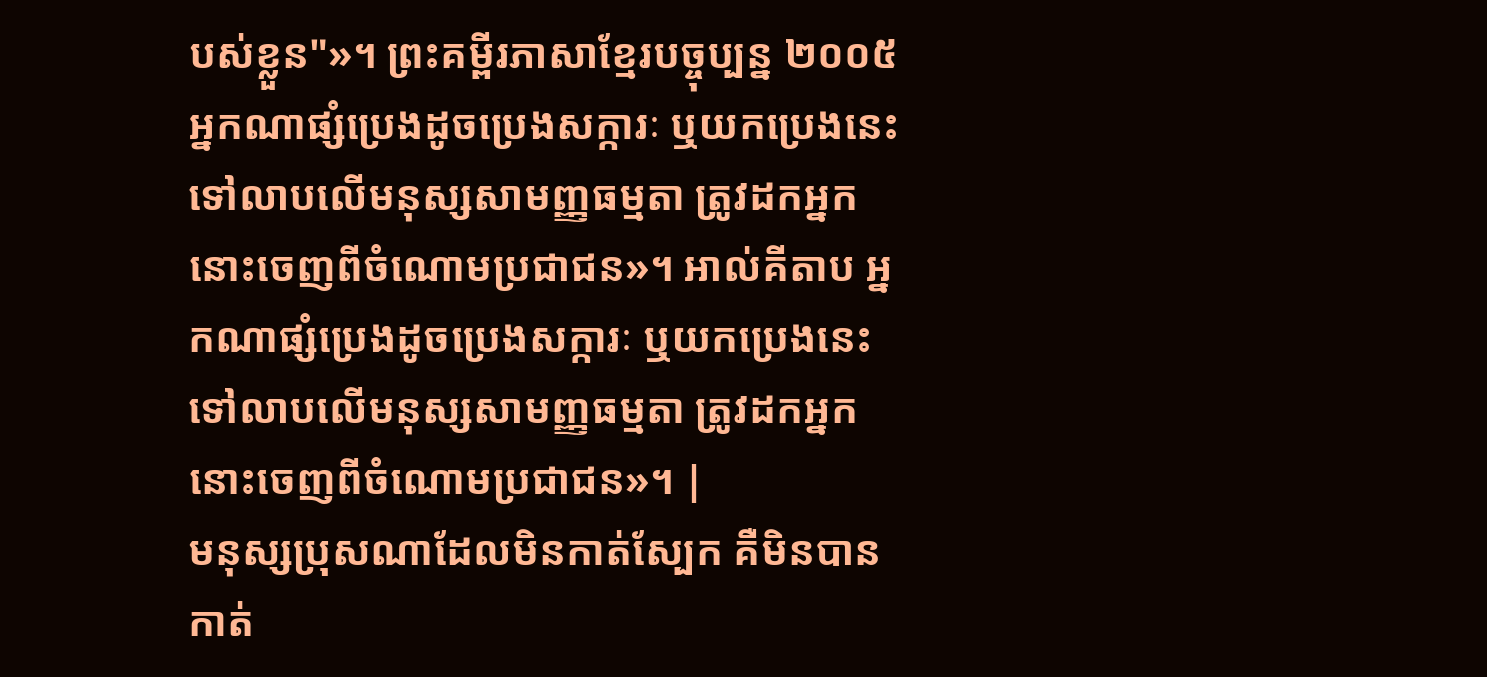បស់ខ្លួន"»។ ព្រះគម្ពីរភាសាខ្មែរបច្ចុប្បន្ន ២០០៥ អ្នកណាផ្សំប្រេងដូចប្រេងសក្ការៈ ឬយកប្រេងនេះទៅលាបលើមនុស្សសាមញ្ញធម្មតា ត្រូវដកអ្នកនោះចេញពីចំណោមប្រជាជន»។ អាល់គីតាប អ្នកណាផ្សំប្រេងដូចប្រេងសក្ការៈ ឬយកប្រេងនេះទៅលាបលើមនុស្សសាមញ្ញធម្មតា ត្រូវដកអ្នកនោះចេញពីចំណោមប្រជាជន»។ |
មនុស្សប្រុសណាដែលមិនកាត់ស្បែក គឺមិនបានកាត់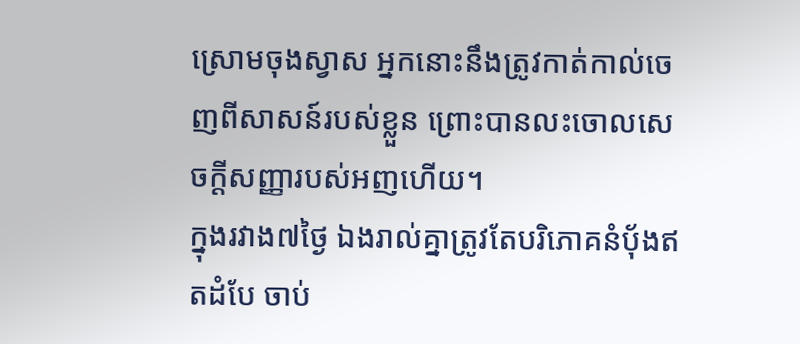ស្រោមចុងស្វាស អ្នកនោះនឹងត្រូវកាត់កាល់ចេញពីសាសន៍របស់ខ្លួន ព្រោះបានលះចោលសេចក្ដីសញ្ញារបស់អញហើយ។
ក្នុងរវាង៧ថ្ងៃ ឯងរាល់គ្នាត្រូវតែបរិភោគនំបុ័ងឥតដំបែ ចាប់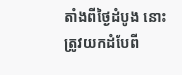តាំងពីថ្ងៃដំបូង នោះត្រូវយកដំបែពី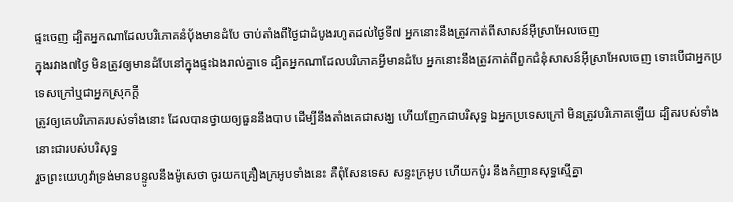ផ្ទះចេញ ដ្បិតអ្នកណាដែលបរិភោគនំបុ័ងមានដំបែ ចាប់តាំងពីថ្ងៃជាដំបូងរហូតដល់ថ្ងៃទី៧ អ្នកនោះនឹងត្រូវកាត់ពីសាសន៍អ៊ីស្រាអែលចេញ
ក្នុងរវាង៧ថ្ងៃ មិនត្រូវឲ្យមានដំបែនៅក្នុងផ្ទះឯងរាល់គ្នាទេ ដ្បិតអ្នកណាដែលបរិភោគអ្វីមានដំបែ អ្នកនោះនឹងត្រូវកាត់ពីពួកជំនុំសាសន៍អ៊ីស្រាអែលចេញ ទោះបើជាអ្នកប្រទេសក្រៅឬជាអ្នកស្រុកក្តី
ត្រូវឲ្យគេបរិភោគរបស់ទាំងនោះ ដែលបានថ្វាយឲ្យធួននឹងបាប ដើម្បីនឹងតាំងគេជាសង្ឃ ហើយញែកជាបរិសុទ្ធ ឯអ្នកប្រទេសក្រៅ មិនត្រូវបរិភោគឡើយ ដ្បិតរបស់ទាំងនោះជារបស់បរិសុទ្ធ
រួចព្រះយេហូវ៉ាទ្រង់មានបន្ទូលនឹងម៉ូសេថា ចូរយកគ្រឿងក្រអូបទាំងនេះ គឺពុំសែនទេស សន្ទះក្រអូប ហើយកប៌ូរ នឹងកំញានសុទ្ធស្មើគ្នា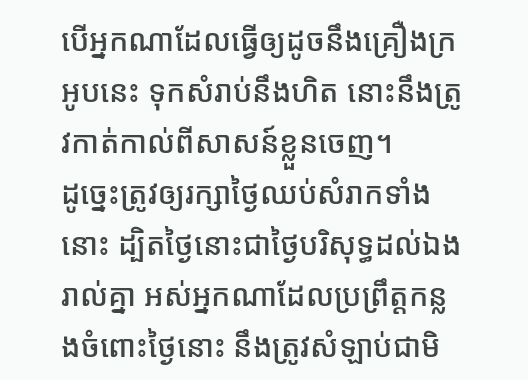បើអ្នកណាដែលធ្វើឲ្យដូចនឹងគ្រឿងក្រអូបនេះ ទុកសំរាប់នឹងហិត នោះនឹងត្រូវកាត់កាល់ពីសាសន៍ខ្លួនចេញ។
ដូច្នេះត្រូវឲ្យរក្សាថ្ងៃឈប់សំរាកទាំងនោះ ដ្បិតថ្ងៃនោះជាថ្ងៃបរិសុទ្ធដល់ឯងរាល់គ្នា អស់អ្នកណាដែលប្រព្រឹត្តកន្លងចំពោះថ្ងៃនោះ នឹងត្រូវសំឡាប់ជាមិ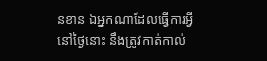នខាន ឯអ្នកណាដែលធ្វើការអ្វីនៅថ្ងៃនោះ នឹងត្រូវកាត់កាល់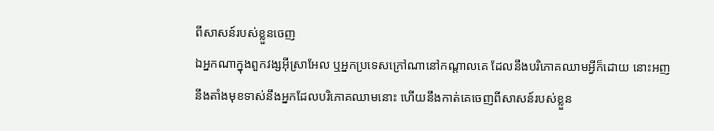ពីសាសន៍របស់ខ្លួនចេញ
ឯអ្នកណាក្នុងពួកវង្សអ៊ីស្រាអែល ឬអ្នកប្រទេសក្រៅណានៅកណ្តាលគេ ដែលនឹងបរិភោគឈាមអ្វីក៏ដោយ នោះអញនឹងតាំងមុខទាស់នឹងអ្នកដែលបរិភោគឈាមនោះ ហើយនឹងកាត់គេចេញពីសាសន៍របស់ខ្លួន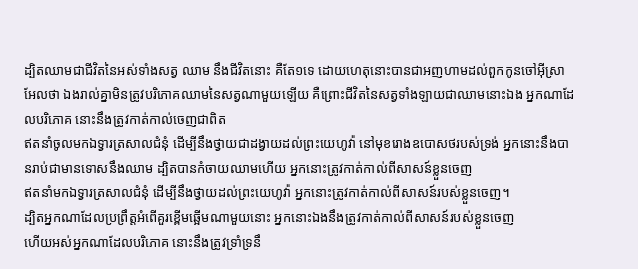ដ្បិតឈាមជាជីវិតនៃអស់ទាំងសត្វ ឈាម នឹងជីវិតនោះ គឺតែ១ទេ ដោយហេតុនោះបានជាអញហាមដល់ពួកកូនចៅអ៊ីស្រាអែលថា ឯងរាល់គ្នាមិនត្រូវបរិភោគឈាមនៃសត្វណាមួយឡើយ គឺព្រោះជីវិតនៃសត្វទាំងឡាយជាឈាមនោះឯង អ្នកណាដែលបរិភោគ នោះនឹងត្រូវកាត់កាល់ចេញជាពិត
ឥតនាំចូលមកឯទ្វារត្រសាលជំនុំ ដើម្បីនឹងថ្វាយជាដង្វាយដល់ព្រះយេហូវ៉ា នៅមុខរោងឧបោសថរបស់ទ្រង់ អ្នកនោះនឹងបានរាប់ជាមានទោសនឹងឈាម ដ្បិតបានកំចាយឈាមហើយ អ្នកនោះត្រូវកាត់កាល់ពីសាសន៍ខ្លួនចេញ
ឥតនាំមកឯទ្វារត្រសាលជំនុំ ដើម្បីនឹងថ្វាយដល់ព្រះយេហូវ៉ា អ្នកនោះត្រូវកាត់កាល់ពីសាសន៍របស់ខ្លួនចេញ។
ដ្បិតអ្នកណាដែលប្រព្រឹត្តអំពើគួរខ្ពើមឆ្អើមណាមួយនោះ អ្នកនោះឯងនឹងត្រូវកាត់កាល់ពីសាសន៍របស់ខ្លួនចេញ
ហើយអស់អ្នកណាដែលបរិភោគ នោះនឹងត្រូវទ្រាំទ្រនឹ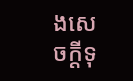ងសេចក្ដីទុ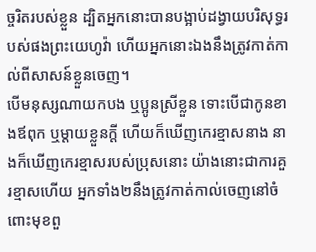ច្ចរិតរបស់ខ្លួន ដ្បិតអ្នកនោះបានបង្អាប់ដង្វាយបរិសុទ្ធរបស់ផងព្រះយេហូវ៉ា ហើយអ្នកនោះឯងនឹងត្រូវកាត់កាល់ពីសាសន៍ខ្លួនចេញ។
បើមនុស្សណាយកបង ឬប្អូនស្រីខ្លួន ទោះបើជាកូនខាងឪពុក ឬម្តាយខ្លួនក្តី ហើយក៏ឃើញកេរខ្មាសនាង នាងក៏ឃើញកេរខ្មាសរបស់ប្រុសនោះ យ៉ាងនោះជាការគួរខ្មាសហើយ អ្នកទាំង២នឹងត្រូវកាត់កាល់ចេញនៅចំពោះមុខពួ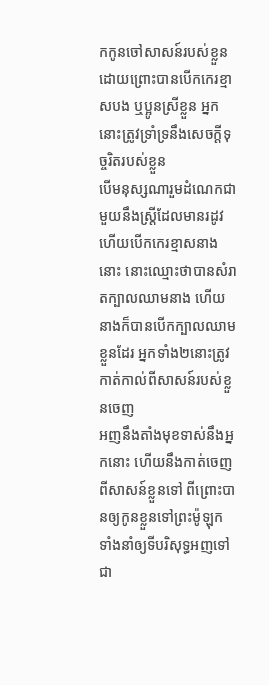កកូនចៅសាសន៍របស់ខ្លួន ដោយព្រោះបានបើកកេរខ្មាសបង ឬប្អូនស្រីខ្លួន អ្នកនោះត្រូវទ្រាំទ្រនឹងសេចក្ដីទុច្ចរិតរបស់ខ្លួន
បើមនុស្សណារួមដំណេកជាមួយនឹងស្ត្រីដែលមានរដូវ ហើយបើកកេរខ្មាសនាងនោះ នោះឈ្មោះថាបានសំរាតក្បាលឈាមនាង ហើយនាងក៏បានបើកក្បាលឈាមខ្លួនដែរ អ្នកទាំង២នោះត្រូវកាត់កាល់ពីសាសន៍របស់ខ្លួនចេញ
អញនឹងតាំងមុខទាស់នឹងអ្នកនោះ ហើយនឹងកាត់ចេញពីសាសន៍ខ្លួនទៅ ពីព្រោះបានឲ្យកូនខ្លួនទៅព្រះម៉ូឡុក ទាំងនាំឲ្យទីបរិសុទ្ធអញទៅជា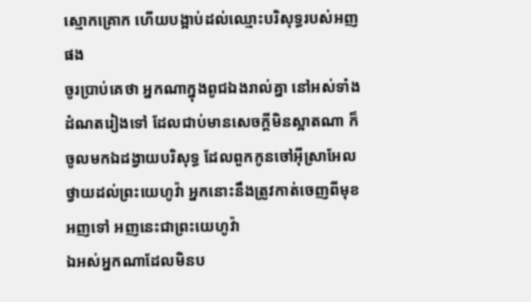ស្មោកគ្រោក ហើយបង្អាប់ដល់ឈ្មោះបរិសុទ្ធរបស់អញផង
ចូរប្រាប់គេថា អ្នកណាក្នុងពូជឯងរាល់គ្នា នៅអស់ទាំងដំណតរៀងទៅ ដែលជាប់មានសេចក្ដីមិនស្អាតណា ក៏ចូលមកឯដង្វាយបរិសុទ្ធ ដែលពួកកូនចៅអ៊ីស្រាអែលថ្វាយដល់ព្រះយេហូវ៉ា អ្នកនោះនឹងត្រូវកាត់ចេញពីមុខអញទៅ អញនេះជាព្រះយេហូវ៉ា
ឯអស់អ្នកណាដែលមិនប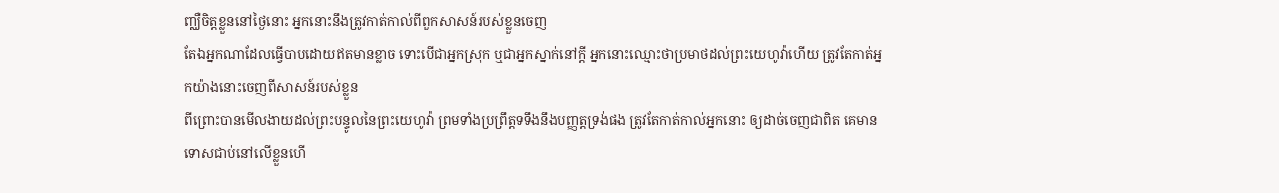ញ្ឈឺចិត្តខ្លួននៅថ្ងៃនោះ អ្នកនោះនឹងត្រូវកាត់កាល់ពីពួកសាសន៍របស់ខ្លួនចេញ
តែឯអ្នកណាដែលធ្វើបាបដោយឥតមានខ្លាច ទោះបើជាអ្នកស្រុក ឬជាអ្នកស្នាក់នៅក្តី អ្នកនោះឈ្មោះថាប្រមាថដល់ព្រះយេហូវ៉ាហើយ ត្រូវតែកាត់អ្នកយ៉ាងនោះចេញពីសាសន៍របស់ខ្លួន
ពីព្រោះបានមើលងាយដល់ព្រះបន្ទូលនៃព្រះយេហូវ៉ា ព្រមទាំងប្រព្រឹត្តទទឹងនឹងបញ្ញត្តទ្រង់ផង ត្រូវតែកាត់កាល់អ្នកនោះ ឲ្យដាច់ចេញជាពិត គេមានទោសជាប់នៅលើខ្លួនហើ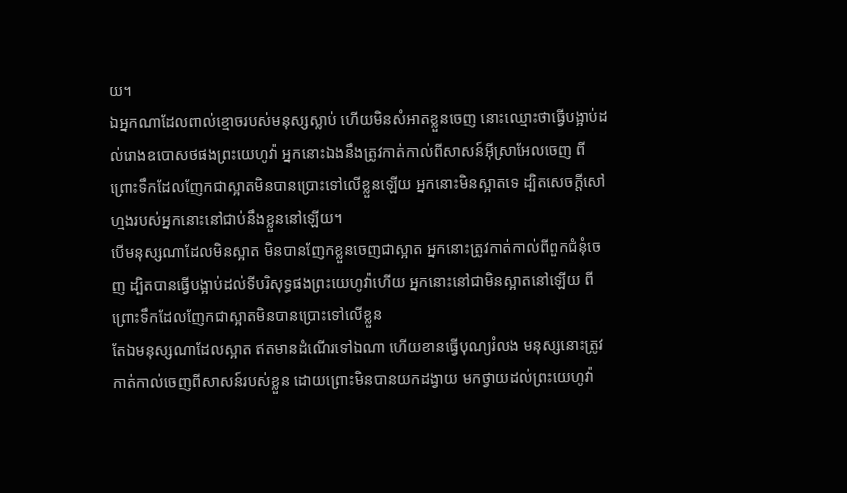យ។
ឯអ្នកណាដែលពាល់ខ្មោចរបស់មនុស្សស្លាប់ ហើយមិនសំអាតខ្លួនចេញ នោះឈ្មោះថាធ្វើបង្អាប់ដល់រោងឧបោសថផងព្រះយេហូវ៉ា អ្នកនោះឯងនឹងត្រូវកាត់កាល់ពីសាសន៍អ៊ីស្រាអែលចេញ ពីព្រោះទឹកដែលញែកជាស្អាតមិនបានប្រោះទៅលើខ្លួនឡើយ អ្នកនោះមិនស្អាតទេ ដ្បិតសេចក្ដីសៅហ្មងរបស់អ្នកនោះនៅជាប់នឹងខ្លួននៅឡើយ។
បើមនុស្សណាដែលមិនស្អាត មិនបានញែកខ្លួនចេញជាស្អាត អ្នកនោះត្រូវកាត់កាល់ពីពួកជំនុំចេញ ដ្បិតបានធ្វើបង្អាប់ដល់ទីបរិសុទ្ធផងព្រះយេហូវ៉ាហើយ អ្នកនោះនៅជាមិនស្អាតនៅឡើយ ពីព្រោះទឹកដែលញែកជាស្អាតមិនបានប្រោះទៅលើខ្លួន
តែឯមនុស្សណាដែលស្អាត ឥតមានដំណើរទៅឯណា ហើយខានធ្វើបុណ្យរំលង មនុស្សនោះត្រូវកាត់កាល់ចេញពីសាសន៍របស់ខ្លួន ដោយព្រោះមិនបានយកដង្វាយ មកថ្វាយដល់ព្រះយេហូវ៉ា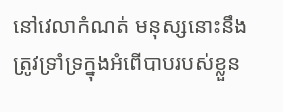នៅវេលាកំណត់ មនុស្សនោះនឹងត្រូវទ្រាំទ្រក្នុងអំពើបាបរបស់ខ្លួន